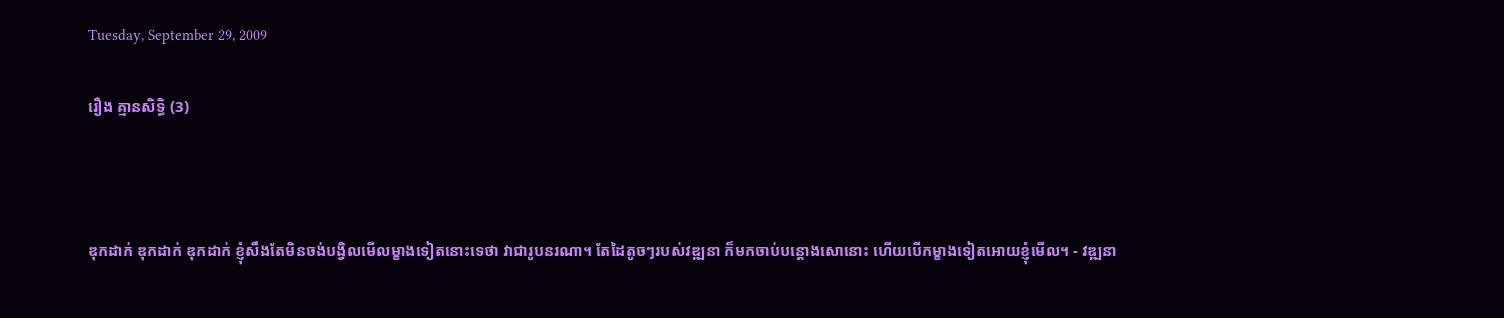Tuesday, September 29, 2009

រឿង គ្មានសិទ្ធិ (3)



ឌុកដាក់ ឌុកដាក់ ឌុកដាក់ ខ្ញុំសឹងតែមិនចង់បង្វិលមើលម្ខាងទៀតនោះទេថា វាជារូបនរណា។ តែដៃតូចៗរបស់វឌ្ឍនា ក៏មកចាប់បន្តោងសោនោះ ហើយបើកម្ខាងទៀតអោយខ្ញុំមើល។ - វឌ្ឍនា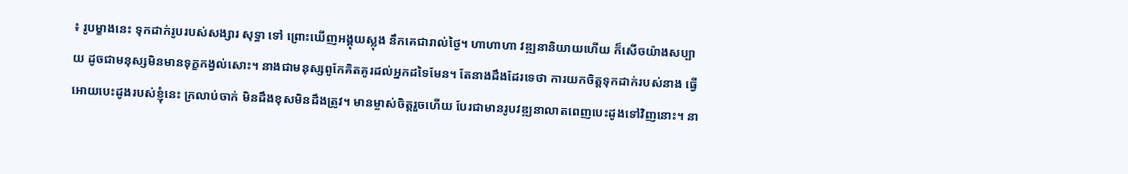៖ រូបម្ខាងនេះ ទុកដាក់រូបរបស់សង្សារ សុទ្ធា ទៅ ព្រោះឃើញអង្គុយស្លុង នឹកគេជារាល់ថ្ងៃ។ ហាហាហា វឌ្ឍនានិយាយហើយ ក៏សើចយ៉ាងសប្បាយ ដូចជាមនុស្សមិនមានទុក្ខកង្វល់សោះ។ នាងជាមនុស្សពូកែគិតគូរដល់អ្នកដទៃមែន។ តែនាងដឹងដែរទេថា ការយកចិត្តទុកដាក់របស់នាង ធ្វើអោយបេះដូងរបស់ខ្ញុំនេះ ក្រលាប់ចាក់ មិនដឹងខុសមិនដឹងត្រូវ។ មានម្ចាស់ចិត្តរួចហើយ បែរជាមានរូបវឌ្ឍនាលាតពេញបេះដូងទៅវិញនោះ។ នា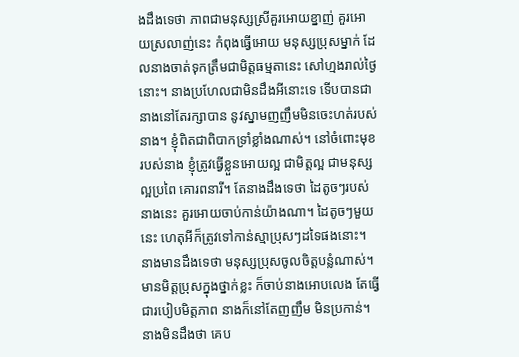ងដឹងទេថា ភាពជាមនុស្សស្រីគួរអោយខ្នាញ់ គួរអោយស្រលាញ់នេះ កំពុងធ្វើអោយ មនុស្សប្រុសម្នាក់ ដែលនាងចាត់ទុកត្រឹមជាមិត្តធម្មតានេះ សៅហ្មងរាល់ថ្ងៃនោះ។ នាងប្រហែលជាមិនដឹងអីនោះទេ ទើបបានជានាងនៅតែរក្សាបាន នូវស្នាមញញឹមមិនចេះហត់របស់នាង។ ខ្ញុំពិតជាពិបាកទ្រាំខ្លាំងណាស់។ នៅចំពោះមុខរបស់នាង ខ្ញុំត្រូវធ្វើខ្លួនអោយល្អ ជាមិត្តល្អ ជាមនុស្សល្អប្រពៃ គោរពនារី។ តែនាងដឹងទេថា ដៃតូចៗរបស់នាងនេះ គួរអោយចាប់កាន់យ៉ាងណា។ ដៃតូចៗមួយនេះ ហេតុអីក៏ត្រូវទៅកាន់ស្មាប្រុសៗដទៃផងនោះ។ នាងមានដឹងទេថា មនុស្សប្រុសចូលចិត្តបន្លំណាស់។ មានមិត្តប្រុសក្នុងថ្នាក់ខ្លះ ក៏ចាប់នាងអោបលេង តែធ្វើជារបៀបមិត្តភាព នាងក៏នៅតែញញឹម មិនប្រកាន់។ នាងមិនដឹងថា គេប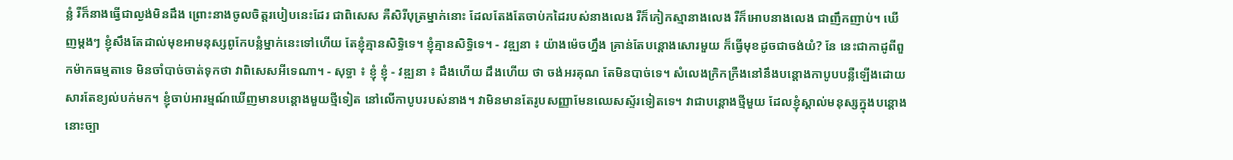ន្លំ រឺក៏នាងធ្វើជាល្ងង់មិនដឹង ព្រោះនាងចូលចិត្តរបៀបនេះដែរ ជាពិសេស គឺសិរីបុត្រម្នាក់នោះ ដែលតែងតែចាប់កដៃរបស់នាងលេង រឺក៏កៀកស្មានាងលេង រឺក៏អោបនាងលេង ជាញឹកញាប់។ ឃើញម្តងៗ ខ្ញុំសឹងតែដាល់មុខអាមនុស្សពូកែបន្លំម្នាក់នេះទៅហើយ តែខ្ញុំគ្មានសិទ្ធិទេ។ ខ្ញុំគ្មានសិទ្ធិទេ។ - វឌ្ឍនា ៖ យ៉ាងម៉េចហ្នឹង គ្រាន់តែបន្តោងសោរមួយ ក៏ធ្វើមុខដូចជាចង់យំ? នែ នេះជាកាដូពីពួកម៉ាកធម្មតាទេ មិនចាំបាច់ចាត់ទុកថា វាពិសេសអីទេណា។ - សុទ្ធា ៖ ខ្ញុំ ខ្ញុំ - វឌ្ឍនា ៖ ដឹងហើយ ដឹងហើយ ថា ចង់អរគុណ តែមិនបាច់ទេ។ សំលេងក្រិកក្រឺងនៅនឹងបន្តោងកាបូបបន្លឺឡើងដោយសារតែខ្យល់បក់មក។ ខ្ញុំចាប់អារម្មណ៍ឃើញមានបន្តោងមួយថ្មីទៀត នៅលើកាបូបរបស់នាង។ វាមិនមានតែរូបសញ្ញាមែនឈេសស្ទ័រទៀតទេ។ វាជាបន្តោងថ្មីមួយ ដែលខ្ញុំស្គាល់មនុស្សក្នុងបន្តោងនោះច្បា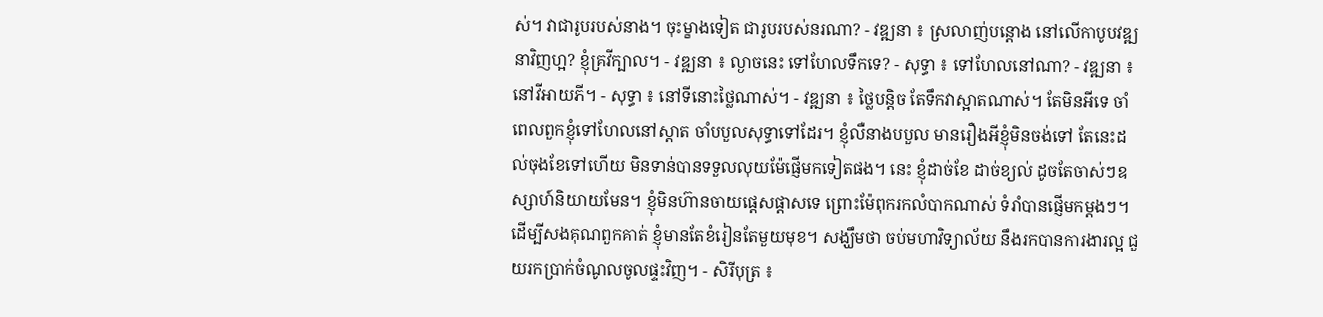ស់។ វាជារូបរបស់នាង។ ចុះម្ខាងទៀត ជារូបរបស់នរណា? - វឌ្ឍនា ៖ ស្រលាញ់បន្តោង នៅលើកាបូបវឌ្ឍនាវិញហ្អ? ខ្ញុំគ្រវីក្បាល។ - វឌ្ឍនា ៖ ល្ងាចនេះ ទៅហែលទឹកទេ? - សុទ្ធា ៖ ទៅហែលនៅណា? - វឌ្ឍនា ៖ នៅវីអាយភី។ - សុទ្ធា ៖ នៅទីនោះថ្លៃណាស់។ - វឌ្ឍនា ៖ ថ្លៃបន្តិច តែទឹកវាស្អាតណាស់។ តែមិនអីទេ ចាំពេលពួកខ្ញុំទៅហែលនៅស្តាត ចាំបបួលសុទ្ធាទៅដែរ។ ខ្ញុំលឺនាងបបួល មានរឿងអីខ្ញុំមិនចង់ទៅ តែនេះដល់ចុងខែទៅហើយ មិនទាន់បានទទួលលុយម៉ែផ្ញើមកទៀតផង។ នេះ ខ្ញុំដាច់ខែ ដាច់ខ្យល់ ដូចតែចាស់ៗឧស្សាហ៍និយាយមែន។ ខ្ញុំមិនហ៊ានចាយផ្តេសផ្តាសទេ ព្រោះម៉ែពុករកលំបាកណាស់ ទំរាំបានផ្ញើមកម្តងៗ។ ដើម្បីសងគុណពួកគាត់ ខ្ញុំមានតែខំរៀនតែមួយមុខ។ សង្ឃឹមថា ចប់មហាវិទ្យាល័យ នឹងរកបានការងារល្អ ជួយរកប្រាក់ចំណូលចូលផ្ទះវិញ។ - សិរីបុត្រ ៖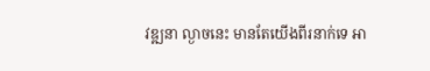វឌ្ឍនា ល្ងាចនេះ មានតែយើងពីរនាក់ទេ អា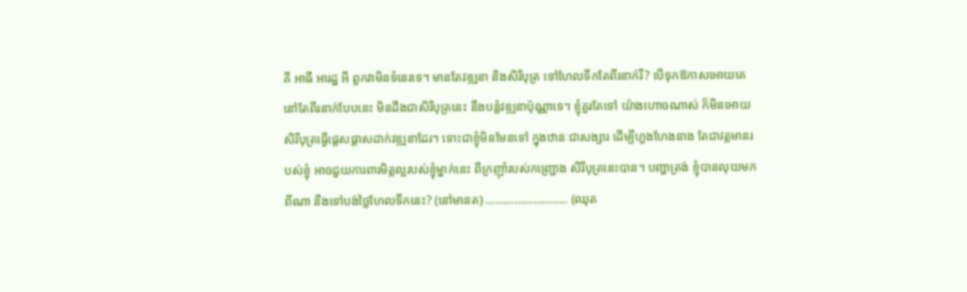គី អាធី អារដ្ឋ អី ពួកវាមិនទំនេរទេ។ មានតែវឌ្ឍនា និងសិរីបុត្រ ទៅហែលទឹកតែពីរនាក់រឺ? បើទុកឱកាសអោយគេនៅតែពីរនាក់បែបនេះ មិនដឹងជាសិរីបុត្រនេះ នឹងបន្លំវឌ្ឍនាប៉ុណ្ណាទេ។ ខ្ញុំគួរតែទៅ យ៉ាងហោចណាស់ ក៏មិនអោយសិរីបុត្រធ្វើផ្តេសផ្តាសដាក់វឌ្ឍនាដែរ។ ទោះជាខ្ញុំមិនមែនទៅ ក្នុងឋានៈជាសង្សារ ដើម្បីហួងហែងនាង តែជាវត្តមានរបស់ខ្ញុំ អាចជួយការពារមិត្តល្អរបស់ខ្ញុំម្នាក់នេះ ពីក្រញ៉ាំរបស់កញ្ជ្រោង សិរីបុត្រនេះបាន។ បញ្ហាត្រង់ ខ្ញុំបានលុយមកពីណា នឹងទៅបង់ថ្លៃហែលទឹកនេះ? (នៅមានត) …………………….. (ឈុត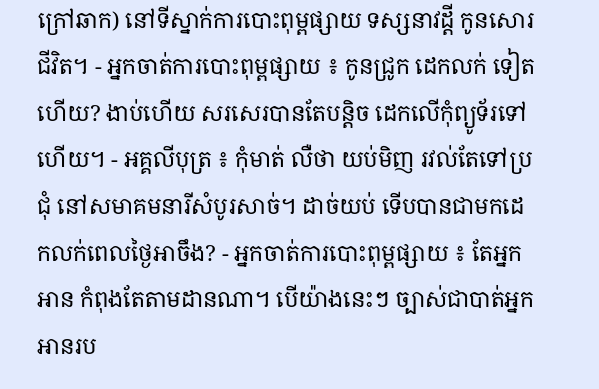ក្រៅឆាក) នៅទីស្នាក់ការបោះពុម្ពផ្សាយ ទស្សនាវដ្តី កូនសោរជីវិត។ - អ្នកចាត់ការបោះពុម្ពផ្សាយ ៖ កូនជ្រូក ដេកលក់ ទៀតហើយ? ងាប់ហើយ សរសេរបានតែបន្តិច ដេកលើកុំព្យូទ័រទៅហើយ។ - អគ្គលីបុត្រ ៖ កុំមាត់ លឺថា យប់មិញ រវល់តែទៅប្រជុំ នៅសមាគមនារីសំបូរសាច់។ ដាច់យប់ ទើបបានជាមកដេកលក់ពេលថ្ងៃអាចឹង? - អ្នកចាត់ការបោះពុម្ពផ្សាយ ៖ តែអ្នកអាន កំពុងតែតាមដានណា។ បើយ៉ាងនេះៗ ច្បាស់ជាបាត់អ្នកអានរប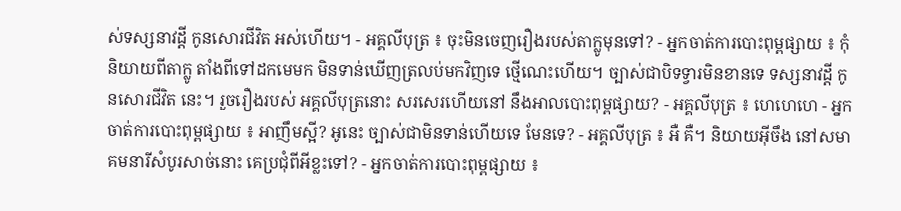ស់ទស្សនាវដ្តី កូនសោរជីវិត អស់ហើយ។ - អគ្គលីបុត្រ ៖ ចុះមិនចេញរឿងរបស់តាក្លូមុនទៅ? - អ្នកចាត់ការបោះពុម្ពផ្សាយ ៖ កុំនិយាយពីតាក្លូ តាំងពីទៅដកមេមក មិនទាន់ឃើញត្រលប់មកវិញទេ ថ្មើណេះហើយ។ ច្បាស់ជាបិទទ្វារមិនខានទេ ទស្សនាវដ្តី កូនសោរជីវិត នេះ។ រួចរឿងរបស់ អគ្គលីបុត្រនោះ សរសេរហើយនៅ នឹងអាលបោះពុម្ពផ្សាយ? - អគ្គលីបុត្រ ៖ ហេហេហេ - អ្នកចាត់ការបោះពុម្ពផ្សាយ ៖ អាញឹមស្អី? អូនេះ ច្បាស់ជាមិនទាន់ហើយទេ មែនទេ? - អគ្គលីបុត្រ ៖ អឺ គឺ។ និយាយអ៊ីចឹង នៅសមាគមនារីសំបូរសាច់នោះ គេប្រជុំពីអីខ្លះទៅ? - អ្នកចាត់ការបោះពុម្ពផ្សាយ ៖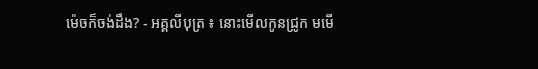ម៉េចក៏ចង់ដឹង? - អគ្គលីបុត្រ ៖ នោះមើលកូនជ្រូក មមើ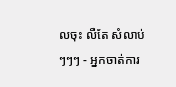លចុះ លឺតែ សំលាប់ៗៗៗ - អ្នកចាត់ការ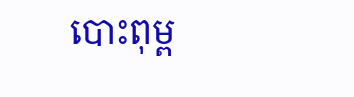បោះពុម្ព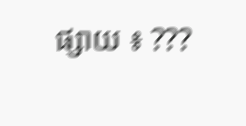ផ្សាយ ៖ ???